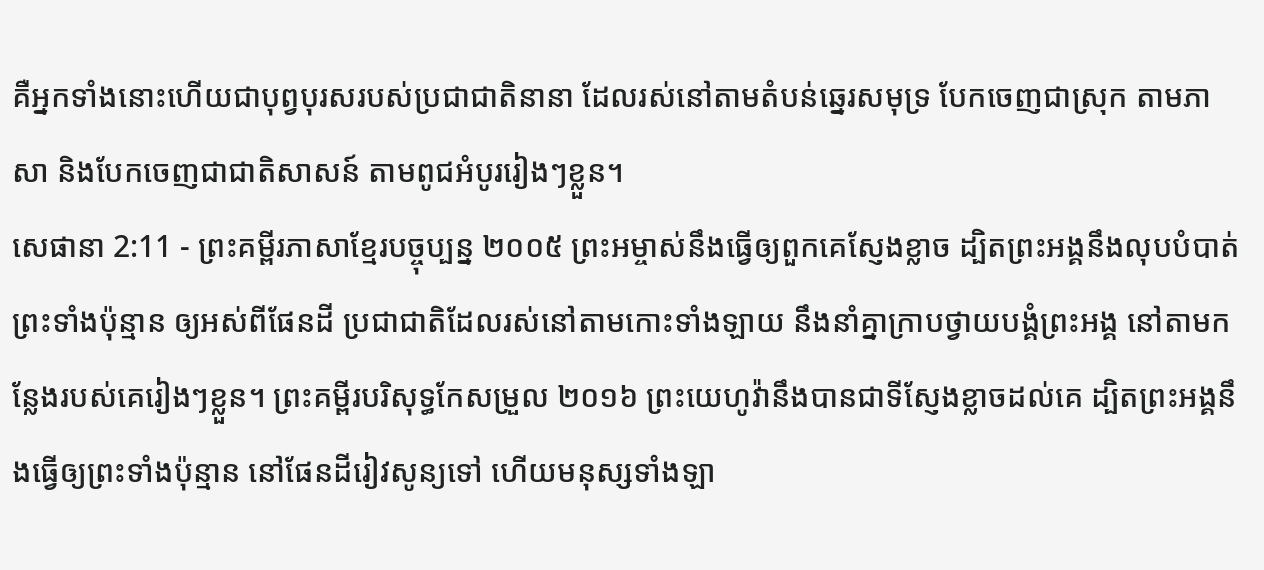គឺអ្នកទាំងនោះហើយជាបុព្វបុរសរបស់ប្រជាជាតិនានា ដែលរស់នៅតាមតំបន់ឆ្នេរសមុទ្រ បែកចេញជាស្រុក តាមភាសា និងបែកចេញជាជាតិសាសន៍ តាមពូជអំបូររៀងៗខ្លួន។
សេផានា 2:11 - ព្រះគម្ពីរភាសាខ្មែរបច្ចុប្បន្ន ២០០៥ ព្រះអម្ចាស់នឹងធ្វើឲ្យពួកគេស្ញែងខ្លាច ដ្បិតព្រះអង្គនឹងលុបបំបាត់ព្រះទាំងប៉ុន្មាន ឲ្យអស់ពីផែនដី ប្រជាជាតិដែលរស់នៅតាមកោះទាំងឡាយ នឹងនាំគ្នាក្រាបថ្វាយបង្គំព្រះអង្គ នៅតាមកន្លែងរបស់គេរៀងៗខ្លួន។ ព្រះគម្ពីរបរិសុទ្ធកែសម្រួល ២០១៦ ព្រះយេហូវ៉ានឹងបានជាទីស្ញែងខ្លាចដល់គេ ដ្បិតព្រះអង្គនឹងធ្វើឲ្យព្រះទាំងប៉ុន្មាន នៅផែនដីរៀវសូន្យទៅ ហើយមនុស្សទាំងឡា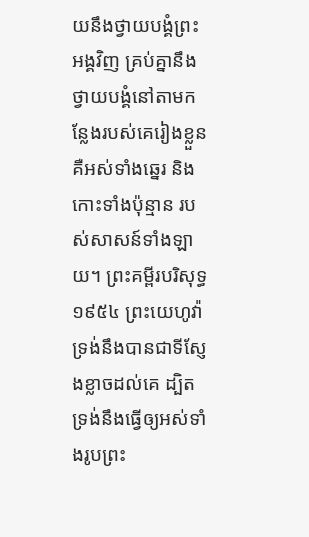យនឹងថ្វាយបង្គំព្រះអង្គវិញ គ្រប់គ្នានឹងថ្វាយបង្គំនៅតាមកន្លែងរបស់គេរៀងខ្លួន គឺអស់ទាំងឆ្នេរ និងកោះទាំងប៉ុន្មាន របស់សាសន៍ទាំងឡាយ។ ព្រះគម្ពីរបរិសុទ្ធ ១៩៥៤ ព្រះយេហូវ៉ាទ្រង់នឹងបានជាទីស្ញែងខ្លាចដល់គេ ដ្បិតទ្រង់នឹងធ្វើឲ្យអស់ទាំងរូបព្រះ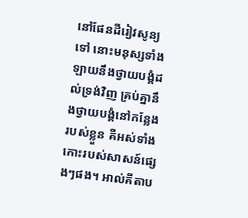នៅផែនដីរៀវសូន្យទៅ នោះមនុស្សទាំងឡាយនឹងថ្វាយបង្គំដល់ទ្រង់វិញ គ្រប់គ្នានឹងថ្វាយបង្គំនៅកន្លែងរបស់ខ្លួន គឺអស់ទាំងកោះរបស់សាសន៍ផ្សេងៗផង។ អាល់គីតាប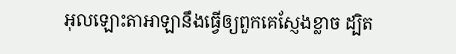អុលឡោះតាអាឡានឹងធ្វើឲ្យពួកគេស្ញែងខ្លាច ដ្បិត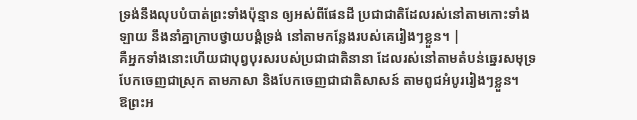ទ្រង់នឹងលុបបំបាត់ព្រះទាំងប៉ុន្មាន ឲ្យអស់ពីផែនដី ប្រជាជាតិដែលរស់នៅតាមកោះទាំងឡាយ នឹងនាំគ្នាក្រាបថ្វាយបង្គំទ្រង់ នៅតាមកន្លែងរបស់គេរៀងៗខ្លួន។ |
គឺអ្នកទាំងនោះហើយជាបុព្វបុរសរបស់ប្រជាជាតិនានា ដែលរស់នៅតាមតំបន់ឆ្នេរសមុទ្រ បែកចេញជាស្រុក តាមភាសា និងបែកចេញជាជាតិសាសន៍ តាមពូជអំបូររៀងៗខ្លួន។
ឱព្រះអ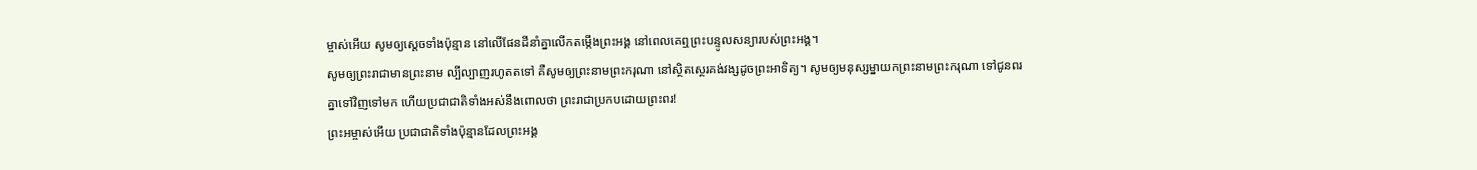ម្ចាស់អើយ សូមឲ្យស្ដេចទាំងប៉ុន្មាន នៅលើផែនដីនាំគ្នាលើកតម្កើងព្រះអង្គ នៅពេលគេឮព្រះបន្ទូលសន្យារបស់ព្រះអង្គ។
សូមឲ្យព្រះរាជាមានព្រះនាម ល្បីល្បាញរហូតតទៅ គឺសូមឲ្យព្រះនាមព្រះករុណា នៅស្ថិតស្ថេរគង់វង្សដូចព្រះអាទិត្យ។ សូមឲ្យមនុស្សម្នាយកព្រះនាមព្រះករុណា ទៅជូនពរគ្នាទៅវិញទៅមក ហើយប្រជាជាតិទាំងអស់នឹងពោលថា ព្រះរាជាប្រកបដោយព្រះពរ!
ព្រះអម្ចាស់អើយ ប្រជាជាតិទាំងប៉ុន្មានដែលព្រះអង្គ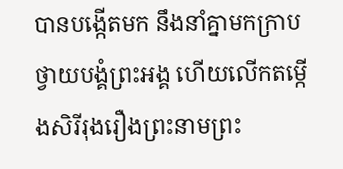បានបង្កើតមក នឹងនាំគ្នាមកក្រាបថ្វាយបង្គំព្រះអង្គ ហើយលើកតម្កើងសិរីរុងរឿងព្រះនាមព្រះ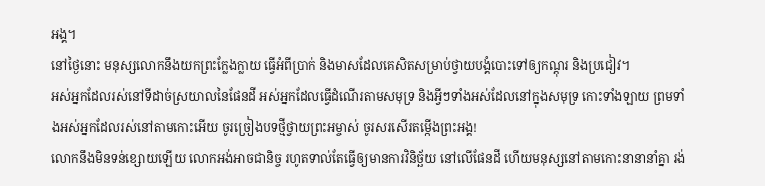អង្គ។
នៅថ្ងៃនោះ មនុស្សលោកនឹងយកព្រះក្លែងក្លាយ ធ្វើអំពីប្រាក់ និងមាសដែលគេសិតសម្រាប់ថ្វាយបង្គំបោះទៅឲ្យកណ្ដុរ និងប្រជៀវ។
អស់អ្នកដែលរស់នៅទីដាច់ស្រយាលនៃផែនដី អស់អ្នកដែលធ្វើដំណើរតាមសមុទ្រ និងអ្វីៗទាំងអស់ដែលនៅក្នុងសមុទ្រ កោះទាំងឡាយ ព្រមទាំងអស់អ្នកដែលរស់នៅតាមកោះអើយ ចូរច្រៀងបទថ្មីថ្វាយព្រះអម្ចាស់ ចូរសរសើរតម្កើងព្រះអង្គ!
លោកនឹងមិនទន់ខ្សោយឡើយ លោកអង់អាចជានិច្ច រហូតទាល់តែធ្វើឲ្យមានការវិនិច្ឆ័យ នៅលើផែនដី ហើយមនុស្សនៅតាមកោះនានានាំគ្នា រង់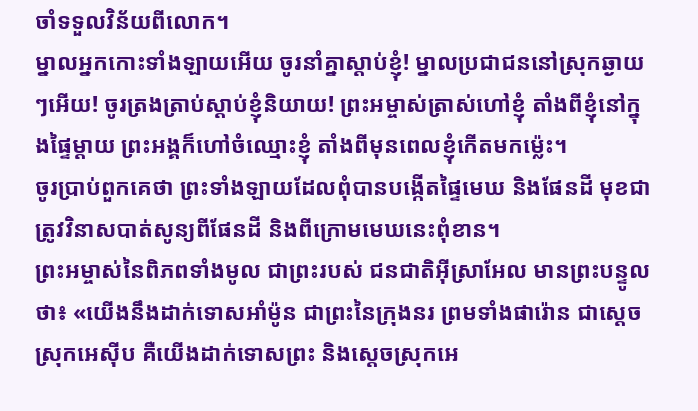ចាំទទួលវិន័យពីលោក។
ម្នាលអ្នកកោះទាំងឡាយអើយ ចូរនាំគ្នាស្ដាប់ខ្ញុំ! ម្នាលប្រជាជននៅស្រុកឆ្ងាយៗអើយ! ចូរត្រងត្រាប់ស្ដាប់ខ្ញុំនិយាយ! ព្រះអម្ចាស់ត្រាស់ហៅខ្ញុំ តាំងពីខ្ញុំនៅក្នុងផ្ទៃម្ដាយ ព្រះអង្គក៏ហៅចំឈ្មោះខ្ញុំ តាំងពីមុនពេលខ្ញុំកើតមកម៉្លេះ។
ចូរប្រាប់ពួកគេថា ព្រះទាំងឡាយដែលពុំបានបង្កើតផ្ទៃមេឃ និងផែនដី មុខជាត្រូវវិនាសបាត់សូន្យពីផែនដី និងពីក្រោមមេឃនេះពុំខាន។
ព្រះអម្ចាស់នៃពិភពទាំងមូល ជាព្រះរបស់ ជនជាតិអ៊ីស្រាអែល មានព្រះបន្ទូលថា៖ «យើងនឹងដាក់ទោសអាំម៉ូន ជាព្រះនៃក្រុងនរ ព្រមទាំងផារ៉ោន ជាស្ដេចស្រុកអេស៊ីប គឺយើងដាក់ទោសព្រះ និងស្ដេចស្រុកអេ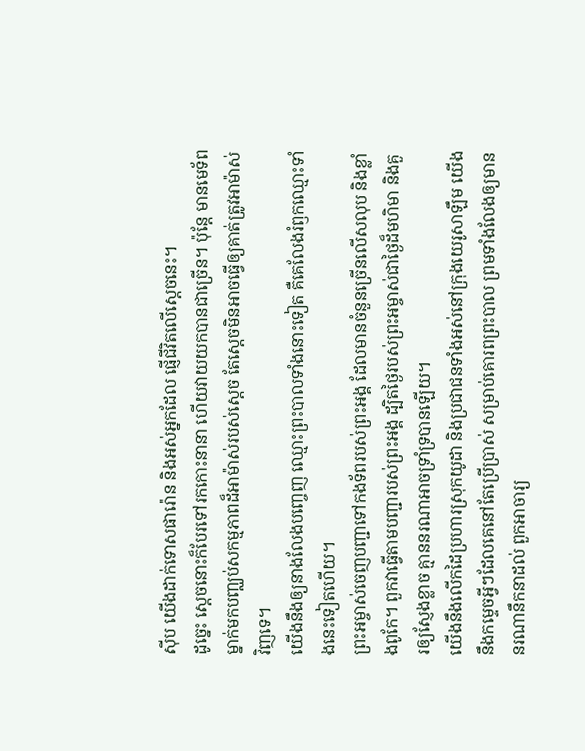ស៊ីប យើងដាក់ទោសផារ៉ោន និងអស់អ្នកដែល ផ្ញើជីវិតលើស្ដេចនេះ។
ដូច្នេះ ស្ដេចនោះក៏បែរទៅរកកោះនានា ហើយវាយយកបានជាច្រើន។ ប៉ុន្តែ មានមេទ័ពម្នាក់មកបញ្ឈប់សកម្មភាពដ៏អាម៉ាស់របស់ស្ដេច តែស្ដេចមិនអាចធ្វើឲ្យគាត់ត្រូវអាម៉ាស់វិញទេ។
យើងនឹងឲ្យនាងលែងបញ្ចេញ ឈ្មោះព្រះបាលទាំងនោះទៀត គឺគេលែងរំឭកឈ្មោះទាំងនេះទៀតហើយ។
ព្រះអម្ចាស់ចេញបញ្ជាទៅកងទ័ពរបស់ព្រះអង្គ ដែលមានចំនួនច្រើនលើសលុប និងខ្លាំងពូកែ។ ពួកវាធ្វើតាមបញ្ជារបស់ព្រះអង្គ ដ្បិតថ្ងៃរបស់ព្រះអម្ចាស់ជាថ្ងៃដ៏មហិមា និងគួរឲ្យស្ញែងខ្លាច គ្មាននរណាអាចទ្រាំទ្របានឡើយ។
យើងនឹងលើកដៃប្រហារស្រុកយូដា និងប្រជាជនទាំងអស់នៅក្រុងយេរូសាឡឹម យើងនឹងកម្ទេចអ្វីៗដែលគេនៅតែប្រើប្រាស់ សម្រាប់គោរពព្រះបាល ព្រមទាំងលែងឲ្យមាននរណានឹកនាដល់ ពួកអាចារ្យ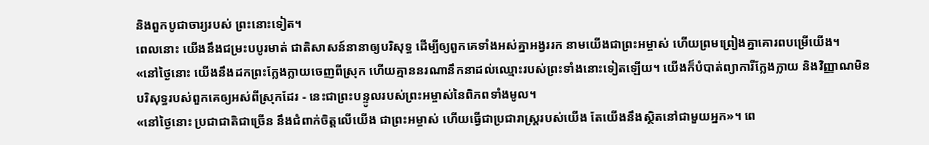និងពួកបូជាចារ្យរបស់ ព្រះនោះទៀត។
ពេលនោះ យើងនឹងជម្រះបបូរមាត់ ជាតិសាសន៍នានាឲ្យបរិសុទ្ធ ដើម្បីឲ្យពួកគេទាំងអស់គ្នាអង្វររក នាមយើងជាព្រះអម្ចាស់ ហើយព្រមព្រៀងគ្នាគោរពបម្រើយើង។
«នៅថ្ងៃនោះ យើងនឹងដកព្រះក្លែងក្លាយចេញពីស្រុក ហើយគ្មាននរណានឹកនាដល់ឈ្មោះរបស់ព្រះទាំងនោះទៀតឡើយ។ យើងក៏បំបាត់ព្យាការីក្លែងក្លាយ និងវិញ្ញាណមិនបរិសុទ្ធរបស់ពួកគេឲ្យអស់ពីស្រុកដែរ - នេះជាព្រះបន្ទូលរបស់ព្រះអម្ចាស់នៃពិភពទាំងមូល។
«នៅថ្ងៃនោះ ប្រជាជាតិជាច្រើន នឹងជំពាក់ចិត្តលើយើង ជាព្រះអម្ចាស់ ហើយធ្វើជាប្រជារាស្ត្ររបស់យើង តែយើងនឹងស្ថិតនៅជាមួយអ្នក»។ ពេ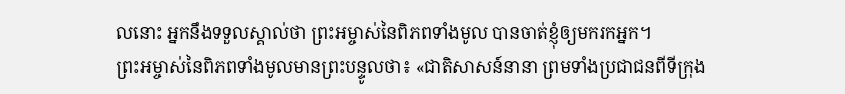លនោះ អ្នកនឹងទទួលស្គាល់ថា ព្រះអម្ចាស់នៃពិភពទាំងមូល បានចាត់ខ្ញុំឲ្យមករកអ្នក។
ព្រះអម្ចាស់នៃពិភពទាំងមូលមានព្រះបន្ទូលថា៖ «ជាតិសាសន៍នានា ព្រមទាំងប្រជាជនពីទីក្រុង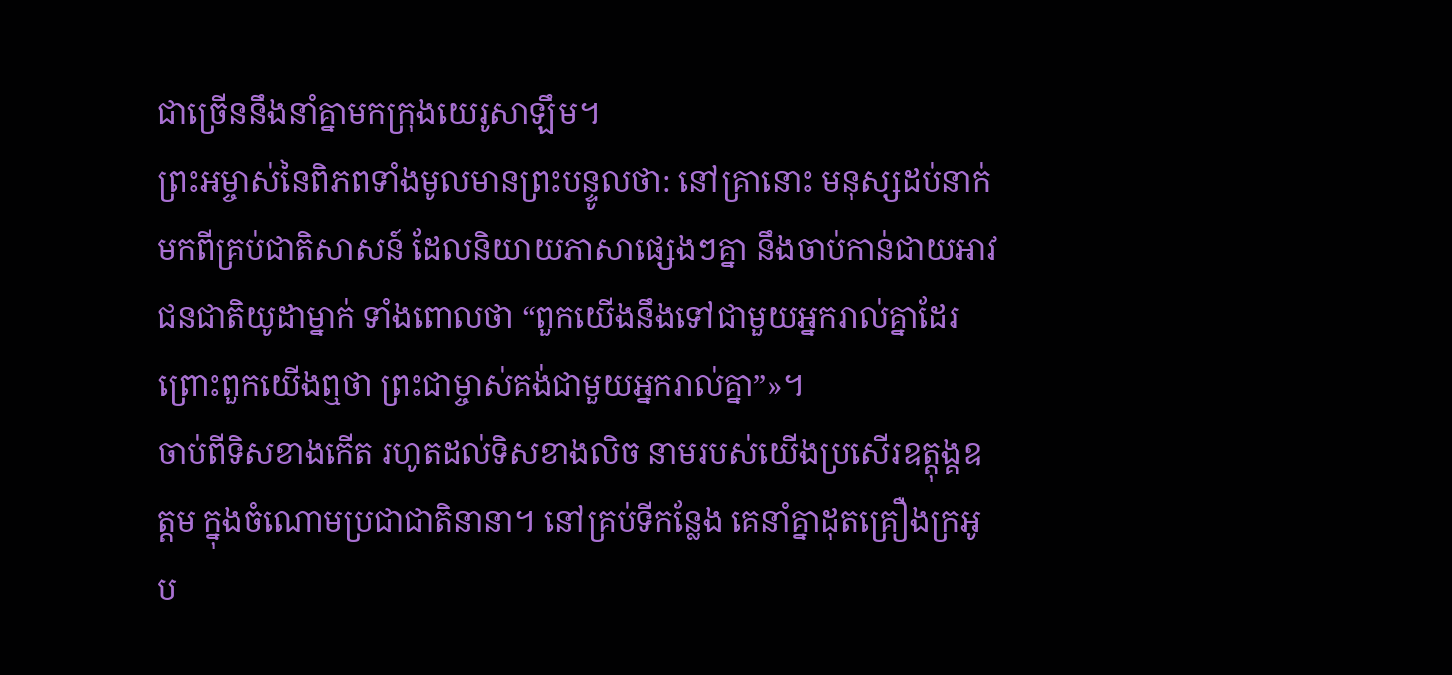ជាច្រើននឹងនាំគ្នាមកក្រុងយេរូសាឡឹម។
ព្រះអម្ចាស់នៃពិភពទាំងមូលមានព្រះបន្ទូលថា: នៅគ្រានោះ មនុស្សដប់នាក់មកពីគ្រប់ជាតិសាសន៍ ដែលនិយាយភាសាផ្សេងៗគ្នា នឹងចាប់កាន់ជាយអាវជនជាតិយូដាម្នាក់ ទាំងពោលថា “ពួកយើងនឹងទៅជាមួយអ្នករាល់គ្នាដែរ ព្រោះពួកយើងឮថា ព្រះជាម្ចាស់គង់ជាមួយអ្នករាល់គ្នា”»។
ចាប់ពីទិសខាងកើត រហូតដល់ទិសខាងលិច នាមរបស់យើងប្រសើរឧត្ដុង្គឧត្ដម ក្នុងចំណោមប្រជាជាតិនានា។ នៅគ្រប់ទីកន្លែង គេនាំគ្នាដុតគ្រឿងក្រអូប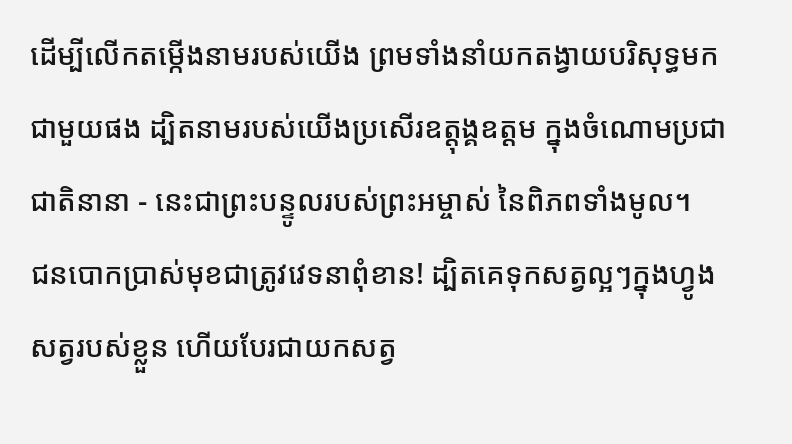ដើម្បីលើកតម្កើងនាមរបស់យើង ព្រមទាំងនាំយកតង្វាយបរិសុទ្ធមកជាមួយផង ដ្បិតនាមរបស់យើងប្រសើរឧត្ដុង្គឧត្ដម ក្នុងចំណោមប្រជាជាតិនានា - នេះជាព្រះបន្ទូលរបស់ព្រះអម្ចាស់ នៃពិភពទាំងមូល។
ជនបោកប្រាស់មុខជាត្រូវវេទនាពុំខាន! ដ្បិតគេទុកសត្វល្អៗក្នុងហ្វូងសត្វរបស់ខ្លួន ហើយបែរជាយកសត្វ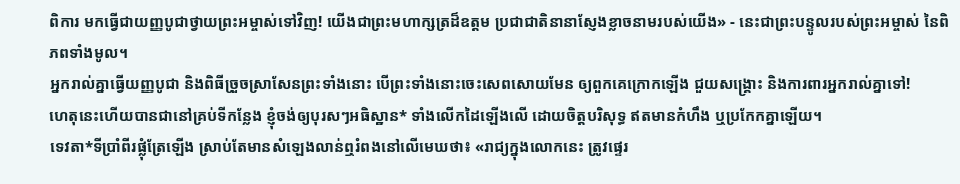ពិការ មកធ្វើជាយញ្ញបូជាថ្វាយព្រះអម្ចាស់ទៅវិញ! យើងជាព្រះមហាក្សត្រដ៏ឧត្ដម ប្រជាជាតិនានាស្ញែងខ្លាចនាមរបស់យើង» - នេះជាព្រះបន្ទូលរបស់ព្រះអម្ចាស់ នៃពិភពទាំងមូល។
អ្នករាល់គ្នាធ្វើយញ្ញបូជា និងពិធីច្រួចស្រាសែនព្រះទាំងនោះ បើព្រះទាំងនោះចេះសេពសោយមែន ឲ្យពួកគេក្រោកឡើង ជួយសង្គ្រោះ និងការពារអ្នករាល់គ្នាទៅ!
ហេតុនេះហើយបានជានៅគ្រប់ទីកន្លែង ខ្ញុំចង់ឲ្យបុរសៗអធិស្ឋាន* ទាំងលើកដៃឡើងលើ ដោយចិត្តបរិសុទ្ធ ឥតមានកំហឹង ឬប្រកែកគ្នាឡើយ។
ទេវតា*ទីប្រាំពីរផ្លុំត្រែឡើង ស្រាប់តែមានសំឡេងលាន់ឮរំពងនៅលើមេឃថា៖ «រាជ្យក្នុងលោកនេះ ត្រូវផ្ទេរ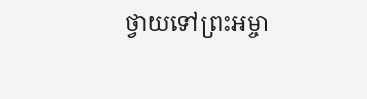ថ្វាយទៅព្រះអម្ចា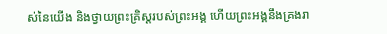ស់នៃយើង និងថ្វាយព្រះគ្រិស្តរបស់ព្រះអង្គ ហើយព្រះអង្គនឹងគ្រងរា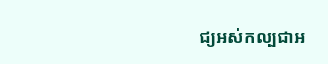ជ្យអស់កល្បជាអ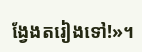ង្វែងតរៀងទៅ!»។